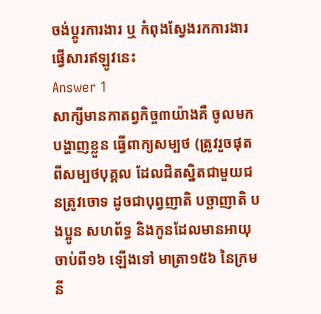ចង់ប្តូរការងារ ឬ កំពុងស្វែងរកការងារ ផ្វើសារឥឡូវនេះ
Answer 1
សាក្សីមានកាតព្វកិច្ច៣យ៉ាងគឺ ចូលមកបង្ហាញខ្លួន ធ្វើពាក្យសម្បថ (ត្រូវរួចផុតពីសម្បថបុគ្គល ដែលជិតស្និតជាមួយជនត្រូវចោទ ដូចជាបុព្វញាតិ បច្ឆាញាតិ បងប្អូន សហព័ទ្ធ និងកូនដែលមានអាយុចាប់ពី១៦ ឡើងទៅ មាត្រា១៥៦ នៃក្រមនី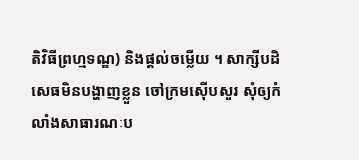តិវិធីព្រហ្មទណ្ឌ) និងផ្តល់ចម្លើយ ។ សាក្សីបដិសេធមិនបង្ហាញខ្លួន ចៅក្រមស៊ើបសួរ សុំឲ្យកំលាំងសាធារណៈប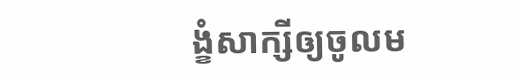ង្ខំសាក្សីឲ្យចូលម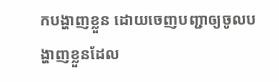កបង្ហាញខ្លួន ដោយចេញបញ្ជាឲ្យចូលបង្ហាញខ្លួនដែល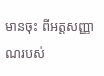មានចុះ ពីអត្តសញ្ញាណរបស់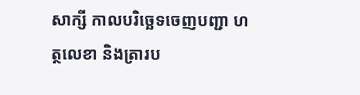សាក្សី កាលបរិច្ឆេទចេញបញ្ជា ហត្ថលេខា និងត្រារប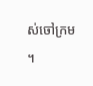ស់ចៅក្រម ។